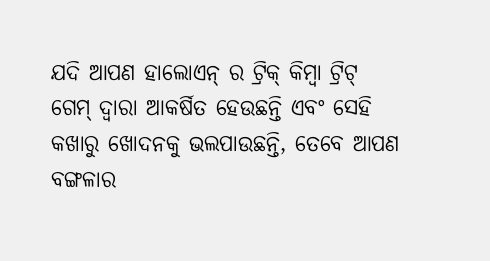ଯଦି ଆପଣ ହାଲୋଏନ୍ ର ଟ୍ରିକ୍ କିମ୍ବା ଟ୍ରିଟ୍ ଗେମ୍ ଦ୍ୱାରା ଆକର୍ଷିତ ହେଉଛନ୍ତି ଏବଂ ସେହି କଖାରୁ ଖୋଦନକୁ ଭଲପାଉଛନ୍ତି, ତେବେ ଆପଣ ବଙ୍ଗଳାର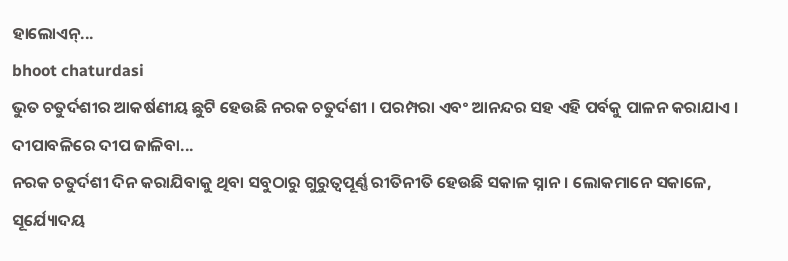ହାଲୋଏନ୍...
bhoot chaturdasi
ଭୁତ ଚତୁର୍ଦଶୀର ଆକର୍ଷଣୀୟ ଛୁଟି ହେଉଛି ନରକ ଚତୁର୍ଦଶୀ । ପରମ୍ପରା ଏବଂ ଆନନ୍ଦର ସହ ଏହି ପର୍ବକୁ ପାଳନ କରାଯାଏ । ଦୀପାବଳିରେ ଦୀପ ଜାଳିବା...
ନରକ ଚତୁର୍ଦଶୀ ଦିନ କରାଯିବାକୁ ଥିବା ସବୁଠାରୁ ଗୁରୁତ୍ୱପୂର୍ଣ୍ଣ ରୀତିନୀତି ହେଉଛି ସକାଳ ସ୍ନାନ । ଲୋକମାନେ ସକାଳେ, ସୂର୍ଯ୍ୟୋଦୟ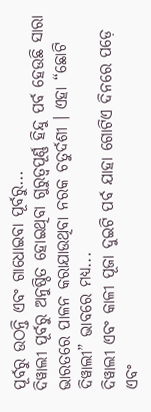ପୂର୍ବରୁ ଉଠନ୍ତି ଏବଂ ଗାଧୋଇବା ପୂର୍ବରୁ...
ଦିୱାଲୀ ପୂର୍ବରୁ ଅନୁଷ୍ଠିତ ହୋଇଥିବା ଗୁରୁତ୍ୱପୂର୍ଣ୍ଣ ହିନ୍ଦୁ ପର୍ବ ହେଉଛି ସାରା ଭାରତରେ ପାଳନ କରାଯାଉଥିବା ନରକ ଚତୁର୍ଦଶୀ । ଏହା “ଛୋଟି ଦିୱାଲୀ” ଭାବରେ ମଧ୍ୟ...
ଦିୱାଲୀ ଏବଂ କାଳୀ ପୂଜା ଦୁଇଟି ପର୍ବ ଯାହା ଗୋଟିଏ ଦିନରେ ପଡ଼େ ଏବଂ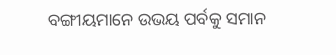ବଙ୍ଗୀୟମାନେ ଉଭୟ ପର୍ବକୁ ସମାନ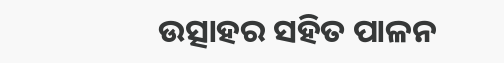ଉତ୍ସାହର ସହିତ ପାଳନ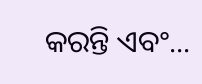କରନ୍ତି ଏବଂ...